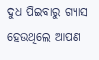ଦୁଧ ପିଇବାରୁ ଗ୍ୟାସ ହେଉଥିଲେ ଆପଣ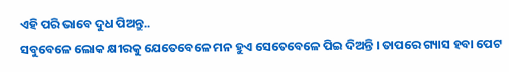ଏହି ପରି ଭାବେ ଦୁଧ ପିଅନ୍ତୁ..
ସବୁବେଳେ ଲୋକ କ୍ଷୀରକୁ ଯେତେବେଳେ ମନ ହୁଏ ସେତେବେଳେ ପିଇ ଦିଅନ୍ତି । ତାପରେ ଗ୍ୟାସ ହବା ପେଟ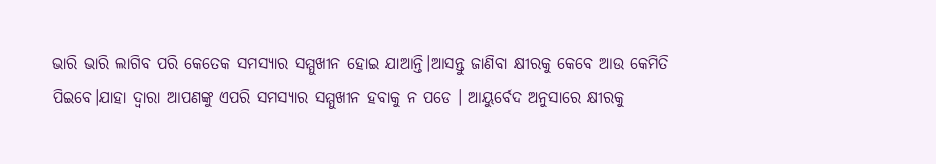ଭାରି ଭାରି ଲାଗିବ ପରି କେତେକ ସମସ୍ୟାର ସମ୍ମୁଖୀନ ହୋଇ ଯାଆନ୍ତି।ଆସନ୍ତୁ ଜାଣିବା କ୍ଷୀରକୁ କେବେ ଆଉ କେମିତି ପିଇବେ।ଯାହା ଦ୍ୱାରା ଆପଣଙ୍କୁ ଏପରି ସମସ୍ୟାର ସମ୍ମୁଖୀନ ହବାକୁ ନ ପଡେ । ଆୟୁର୍ବେଦ ଅନୁସାରେ କ୍ଷୀରକୁ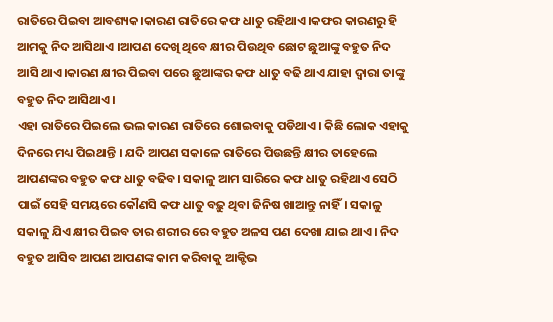ରାତିରେ ପିଇବା ଆବଶ୍ୟକ।କାରଣ ରାତିରେ କଫ ଧାତୁ ରହିଥାଏ।କଫର କାରଣରୁ ହି ଆମକୁ ନିଦ ଆସିଥାଏ ।ଆପଣ ଦେଖି ଥିବେ କ୍ଷୀର ପିଉଥିବ ଛୋଟ ଛୁଆଙ୍କୁ ବହୁତ ନିଦ ଆସି ଥାଏ।କାରଣ କ୍ଷୀର ପିଇବା ପରେ ଛୁଆଙ୍କର କଫ ଧାତୁ ବଢି ଥାଏ ଯାହା ଦ୍ୱାରା ତାଙ୍କୁ ବହୁତ ନିଦ ଆସିଥାଏ ।
ଏହା ରାତିରେ ପିଇଲେ ଭଲ କାରଣ ରାତିରେ ଶୋଇବାକୁ ପଡିଥାଏ। କିଛି ଲୋକ ଏହାକୁ ଦିନରେ ମଧ୍ୟ ପିଇଥାନ୍ତି । ଯଦି ଆପଣ ସକାଳେ ରାତିରେ ପିଉଛନ୍ତି କ୍ଷୀର ତାହେଲେ ଆପଣଙ୍କର ବହୁତ କଫ ଧାତୁ ବଢିବ। ସକାଳୁ ଆମ ସାରିରେ କଫ ଧାତୁ ରହିଥାଏ ସେଠି ପାଇଁ ସେହି ସମୟରେ କୌଣସି କଫ ଧାତୁ ବଢ଼ୁ ଥିବା ଜିନିଷ ଖାଆନ୍ତୁ ନାହିଁ। ସକାଳୁ ସକାଳୁ ଯିଏ କ୍ଷୀର ପିଇବ ତାର ଶରୀର ରେ ବହୁତ ଅଳସ ପଣ ଦେଖା ଯାଇ ଥାଏ। ନିଦ ବହୁତ ଆସିବ ଆପଣ ଆପଣଙ୍କ କାମ କରିବାକୁ ଆକ୍ଟିଭ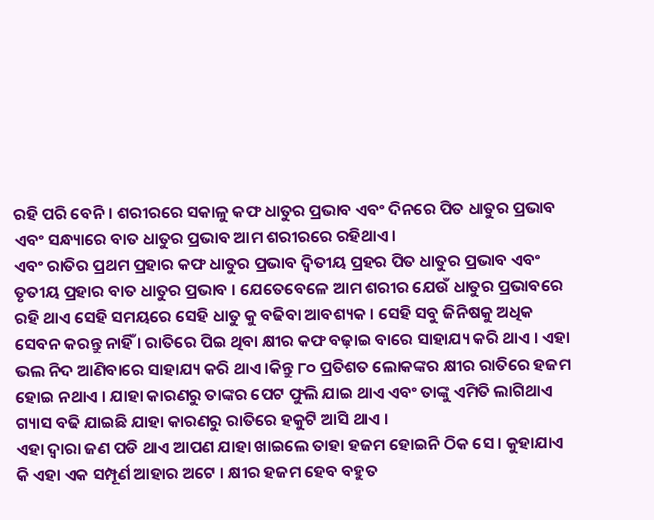ରହି ପରି ବେନି। ଶରୀରରେ ସକାଳୁ କଫ ଧାତୁର ପ୍ରଭାବ ଏବଂ ଦିନରେ ପିତ ଧାତୁର ପ୍ରଭାବ ଏବଂ ସନ୍ଧ୍ୟାରେ ବାତ ଧାତୁର ପ୍ରଭାବ ଆମ ଶରୀରରେ ରହିଥାଏ।
ଏବଂ ରାତିର ପ୍ରଥମ ପ୍ରହାର କଫ ଧାତୁର ପ୍ରଭାବ ଦ୍ୱିତୀୟ ପ୍ରହର ପିତ ଧାତୁର ପ୍ରଭାବ ଏବଂ ତୃତୀୟ ପ୍ରହାର ବାତ ଧାତୁର ପ୍ରଭାବ । ଯେତେବେଳେ ଆମ ଶରୀର ଯେଉଁ ଧାତୁର ପ୍ରଭାବରେ ରହି ଥାଏ ସେହି ସମୟରେ ସେହି ଧାତୁ କୁ ବଢିବା ଆବଶ୍ୟକ । ସେହି ସବୁ ଜିନିଷକୁ ଅଧିକ ସେବନ କରନ୍ତୁ ନାହିଁ । ରାତିରେ ପିଇ ଥିବା କ୍ଷୀର କଫ ବଢ଼ାଇ ବାରେ ସାହାଯ୍ୟ କରି ଥାଏ । ଏହା ଭଲ ନିଦ ଆଣିବାରେ ସାହାଯ୍ୟ କରି ଥାଏ ।କିନ୍ତୁ ୮୦ ପ୍ରତିଶତ ଲୋକଙ୍କର କ୍ଷୀର ରାତିରେ ହଜମ ହୋଇ ନଥାଏ । ଯାହା କାରଣରୁ ତାଙ୍କର ପେଟ ଫୁଲି ଯାଇ ଥାଏ ଏବଂ ତାଙ୍କୁ ଏମିତି ଲାଗିଥାଏ ଗ୍ୟାସ ବଢି ଯାଇଛି ଯାହା କାରଣରୁ ରାତିରେ ହକୁଟି ଆସି ଥାଏ ।
ଏହା ଦ୍ୱାରା ଜଣ ପଡି ଥାଏ ଆପଣ ଯାହା ଖାଇଲେ ତାହା ହଜମ ହୋଇନି ଠିକ ସେ । କୁହାଯାଏ କି ଏହା ଏକ ସମ୍ପୂର୍ଣ ଆହାର ଅଟେ । କ୍ଷୀର ହଜମ ହେବ ବହୁତ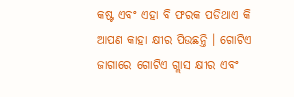କଷ୍ଟ ଏବଂ ଏହା ବି ଫରକ ପଡିଥାଏ କି ଆପଣ କାହା କ୍ଷୀର ପିଉଛନ୍ତି । ଗୋଟିଏ ଜାଗାରେ ଗୋଟିଏ ଗ୍ଲାସ କ୍ଷୀର ଏବଂ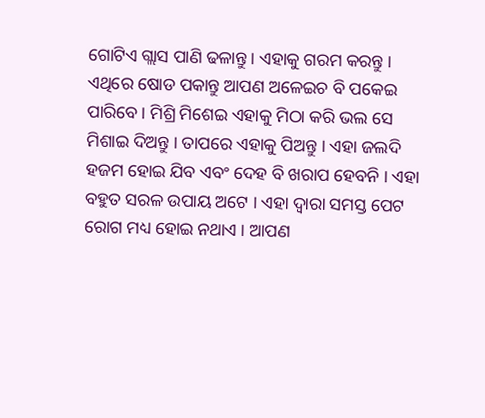ଗୋଟିଏ ଗ୍ଲାସ ପାଣି ଢଳାନ୍ତୁ । ଏହାକୁ ଗରମ କରନ୍ତୁ । ଏଥିରେ ଷୋଡ ପକାନ୍ତୁ ଆପଣ ଅଳେଇଚ ବି ପକେଇ ପାରିବେ । ମିଶ୍ରି ମିଶେଇ ଏହାକୁ ମିଠା କରି ଭଲ ସେ ମିଶାଇ ଦିଅନ୍ତୁ । ତାପରେ ଏହାକୁ ପିଅନ୍ତୁ । ଏହା ଜଲଦି ହଜମ ହୋଇ ଯିବ ଏବଂ ଦେହ ବି ଖରାପ ହେବନି । ଏହା ବହୁତ ସରଳ ଉପାୟ ଅଟେ । ଏହା ଦ୍ୱାରା ସମସ୍ତ ପେଟ ରୋଗ ମଧ୍ୟ ହୋଇ ନଥାଏ । ଆପଣ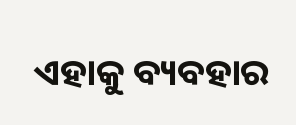ଏହାକୁ ବ୍ୟବହାର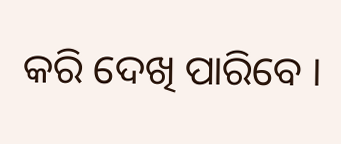କରି ଦେଖି ପାରିବେ ।